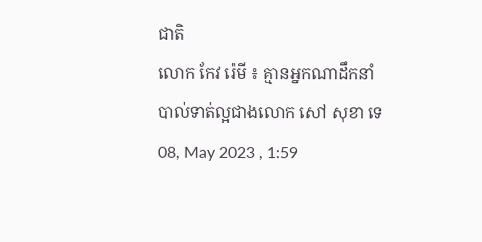ជាតិ
លោក កែវ រ៉េមី ៖ គ្មានអ្នកណាដឹកនាំបាល់ទាត់ល្អជាងលោក សៅ សុខា ទេ
08, May 2023 , 1:59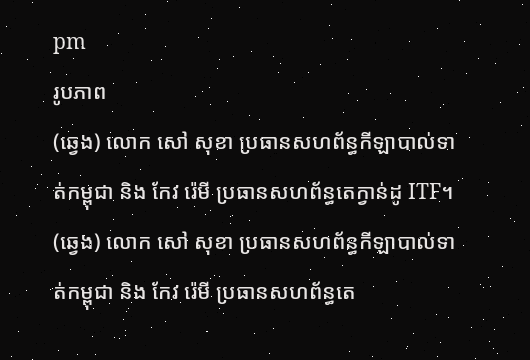pm
រូបភាព
(ឆ្វេង) លោក សៅ សុខា ប្រធានសហព័ន្ធកីឡាបាល់ទាត់កម្ពុជា និង កែវ រ៉េមី ប្រធានសហព័ន្ធតេក្វាន់ដូ ITF។
(ឆ្វេង) លោក សៅ សុខា ប្រធានសហព័ន្ធកីឡាបាល់ទាត់កម្ពុជា និង កែវ រ៉េមី ប្រធានសហព័ន្ធតេ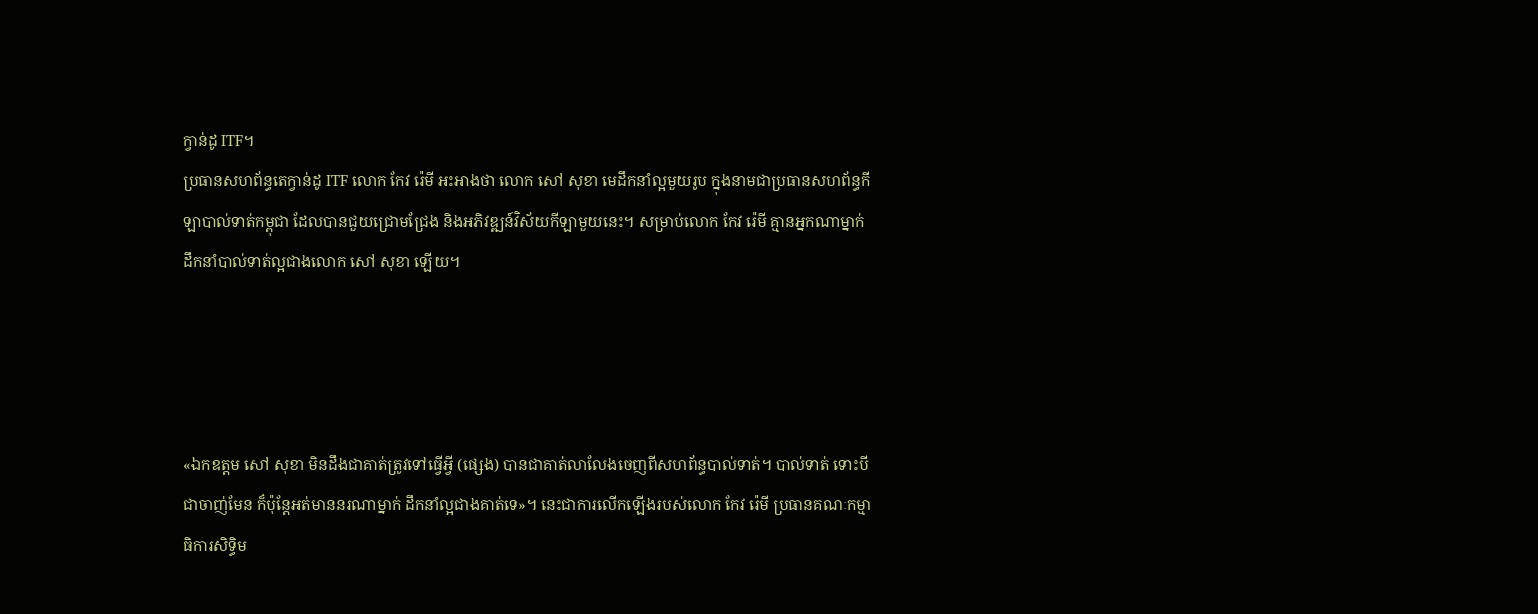ក្វាន់ដូ ITF។
ប្រធានសហព័ន្ធតេក្វាន់ដូ ITF លោក កែវ រ៉េមី អះអាងថា លោក សៅ សុខា មេដឹកនាំល្អមួយរូប ក្នុងនាមជាប្រធានសហព័ន្ធកីឡាបាល់ទាត់កម្ពុជា ដែលបានជួយជ្រោមជ្រែង និងអភិវឌ្ឍន៍វិស័យកីឡាមួយនេះ។ សម្រាប់លោក កែវ រ៉េមី គ្មានអ្នកណាម្នាក់ ដឹកនាំបាល់ទាត់ល្អជាងលោក សៅ សុខា ឡើយ។




«ឯកឧត្តម សៅ សុខា មិនដឹងជាគាត់ត្រូវទៅធ្វើអ្វី (ផ្សេង) បានជាគាត់លាលែងចេញពីសហព័ន្ធបាល់ទាត់។ បាល់ទាត់ ទោះបីជាចាញ់មែន ក៏ប៉ុន្តែអត់មាននរណាម្នាក់ ដឹកនាំល្អជាងគាត់ទេ»។ នេះជាការលើកឡើងរបស់លោក កែវ រ៉េមី ប្រធានគណៈកម្មាធិការសិទ្ធិម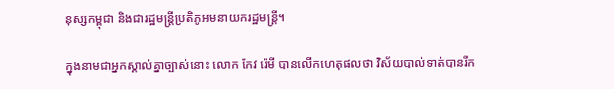នុស្សកម្ពុជា និងជារដ្ឋមន្រ្តីប្រតិភូអមនាយករដ្ឋមន្រ្តី។

ក្នុងនាមជាអ្នកស្គាល់គ្នាច្បាស់នោះ លោក កែវ រ៉េមី បានលើកហេតុផលថា វិស័យបាល់ទាត់បានរីក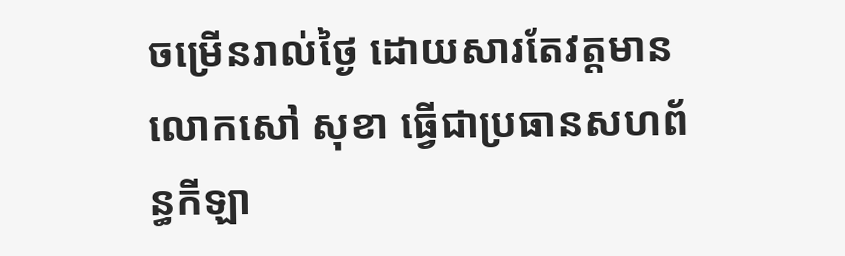ចម្រើនរាល់ថ្ងៃ ដោយសារតែវត្តមានលោកសៅ សុខា ធ្វើជាប្រធានសហព័ន្ធកីឡា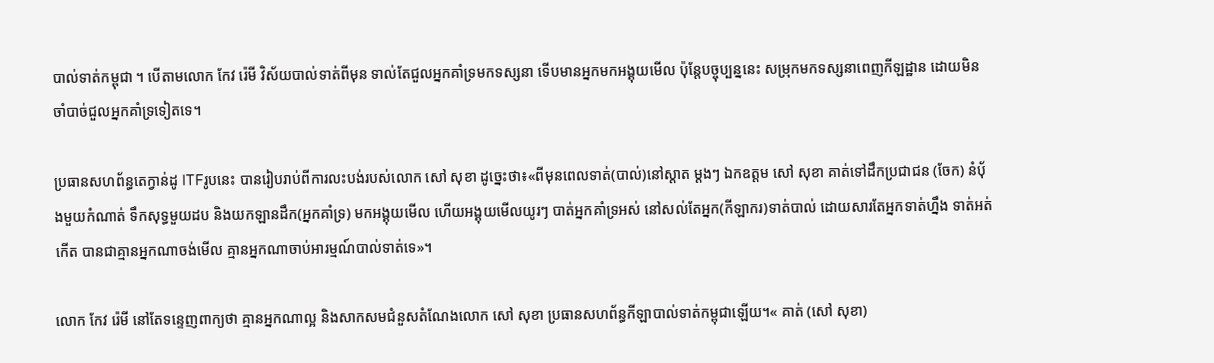បាល់ទាត់កម្ពុជា ។ បើតាមលោក កែវ រ៉េមី វិស័យបាល់ទាត់ពីមុន ទាល់តែជួលអ្នកគាំទ្រមកទស្សនា ទើបមានអ្នកមកអង្គុយមើល ប៉ុន្តែបច្ចុប្បន្ននេះ សម្រុកមកទស្សនាពេញកីឡដ្ឋាន ដោយមិនចាំបាច់ជួលអ្នកគាំទ្រទៀតទេ។

ប្រធានសហព័ន្ធតេក្វាន់ដូ ITFរូបនេះ បានរៀបរាប់ពីការលះបង់របស់លោក សៅ សុខា ដូច្នេះថា៖«ពីមុនពេលទាត់(បាល់)នៅស្តាត ម្ដងៗ ឯកឧត្តម សៅ សុខា គាត់ទៅដឹកប្រជាជន (ចែក) នំប៉័ងមួយកំណាត់ ទឹកសុទ្ធមួយដប និងយកឡានដឹក(អ្នកគាំទ្រ) មកអង្គុយមើល ហើយអង្គុយមើលយូរៗ បាត់អ្នកគាំទ្រអស់ នៅសល់តែអ្នក(កីឡាករ)ទាត់បាល់ ដោយសារតែអ្នកទាត់ហ្នឹង ទាត់អត់កើត បានជាគ្មានអ្នកណាចង់មើល គ្មានអ្នកណាចាប់អារម្មណ៍បាល់ទាត់ទេ»។

លោក កែវ រ៉េមី នៅតែទន្ទេញពាក្យថា គ្មានអ្នកណាល្អ និងសាកសមជំនួសតំណែងលោក សៅ សុខា ប្រធានសហព័ន្ធកីឡាបាល់ទាត់កម្ពុជាឡើយ។« គាត់ (សៅ សុខា)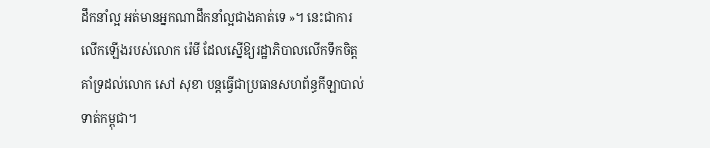ដឹកនាំល្អ អត់មានអ្នកណាដឹកនាំល្អជាងគាត់ទេ »។ នេះជាការលើកឡើងរបស់លោក រ៉េមី ដែលស្នើឱ្យរដ្ឋាភិបាលលើកទឹកចិត្តគាំទ្រដល់លោក សៅ សុខា បន្តធ្វើជាប្រធានសហព័ន្ធកីឡាបាល់ទាត់កម្ពុជា។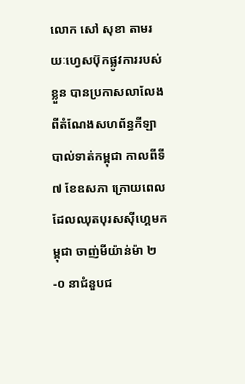លោក សៅ សុខា តាមរយៈហ្វេសប៊ុកផ្លូវការរបស់ខ្លួន បានប្រកាសលាលែងពីតំណែងសហព័ន្ធកីឡាបាល់ទាត់កម្ពុជា កាលពីទី៧ ខែឧសភា ក្រោយពេលដែលឈុតបុរសស៊ីហ្គេមកម្ពុជា ចាញ់មីយ៉ាន់ម៉ា ២-០ នាជំនួបជ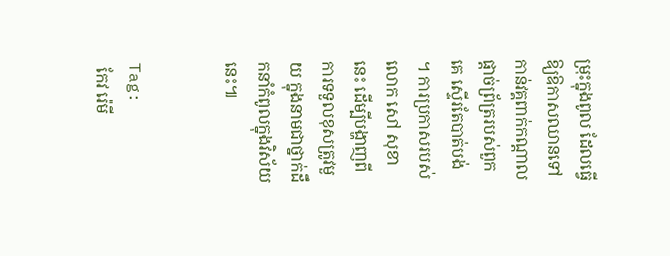ម្រុះក្នុងពូល ដែលធ្វើឱ្យឱកាសឈានទៅកាន់វគ្គពាក់កណ្តាលផ្តាច់ព្រ័ត្ររបស់ពួកគេ ស្ទើរតែបាត់បង់ ។ ការប្រកាសរបស់លោក សៅ សុខា នេះ ដើម្បីបង្ហាញពីការទទួលខុសត្រូវមួយ ក្នុងនាមជាថ្នាក់ដឹកនាំកំពូលក្នុងវិស័យនេះ៕


Tag:
 កែវ រ៉េមី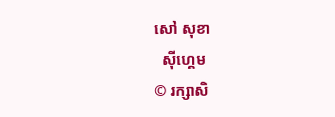សៅ សុខា
  ស៊ីហ្គេម
© រក្សាសិ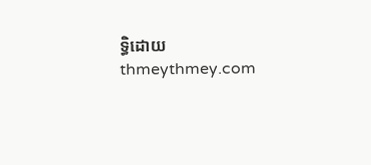ទ្ធិដោយ thmeythmey.com